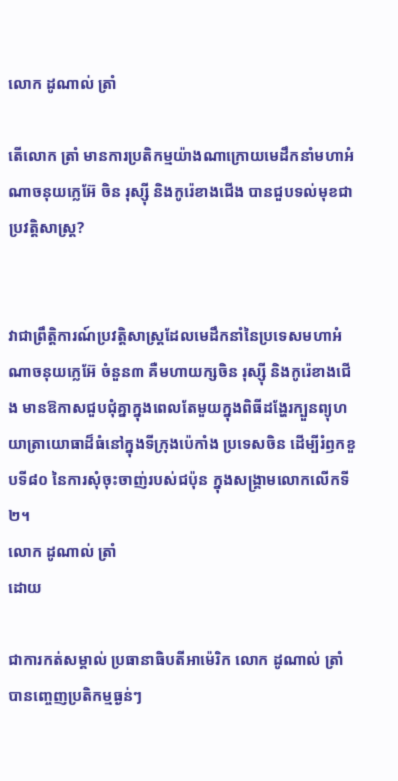លោក ដូណាល់ ត្រាំ

តើលោក ត្រាំ មានការប្រតិកម្មយ៉ាងណាក្រោយមេដឹកនាំមហាអំណាចនុយក្លេអ៊ែ ចិន រុស្ស៊ី និងកូរ៉េខាងជើង បានជួបទល់មុខជាប្រវត្តិសាស្ត្រ?


វាជាព្រឹត្តិការណ៍ប្រវត្តិសាស្ត្រដែលមេដឹកនាំនៃប្រទេសមហាអំណាចនុយក្លេអ៊ែ ចំនួន៣ គឺមហាយក្សចិន រុស្ស៊ី និងកូរ៉េខាងជើង មានឱកាសជួបជុំគ្នាក្នុងពេលតែមួយក្នុងពិធីដង្ហែរក្បួនព្យុហយាត្រាយោធាដ៏ធំនៅក្នុងទីក្រុងប៉េកាំង ប្រទេសចិន ដើម្បីរំឭកខួបទី៨០ នៃការសុំចុះចាញ់របស់ជប៉ុន ក្នុងសង្គ្រាមលោកលើកទី២។
លោក ដូណាល់ ត្រាំ
ដោយ

ជាការកត់សម្គាល់ ប្រធានាធិបតីអាម៉េរិក លោក ដូណាល់ ត្រាំ បានញ្ចេញប្រតិកម្មធ្ងន់ៗ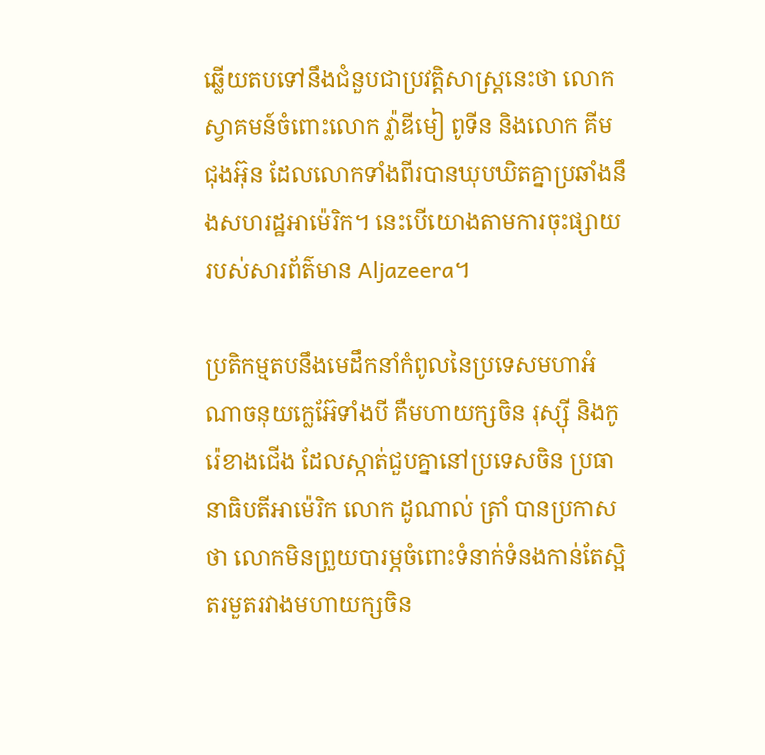ឆ្លើយតបទៅនឹងជំនួបជាប្រវត្តិសាស្ត្រនេះថា លោកស្វាគមន៍ចំពោះលោក វ្ល៉ាឌីមៀ ពូទីន និងលោក គីម ជុងអ៊ុន ដែលលោកទាំងពីរបានឃុបឃិតគ្នាប្រឆាំងនឹងសហរដ្ឋអាម៉េរិក។ នេះបើយោងតាមការចុះផ្សាយរបស់សារព័ត៌មាន Aljazeera។

ប្រតិកម្មតបនឹងមេដឹកនាំកំពូលនៃប្រទេសមហាអំណាចនុយក្លេអ៊ែទាំងបី គឺមហាយក្សចិន រុស្ស៊ី និងកូរ៉េខាងជើង ដែលស្កាត់ជួបគ្នានៅប្រទេសចិន ប្រធានាធិបតីអាម៉េរិក លោក ដូណាល់ ត្រាំ បានប្រកាសថា លោកមិនព្រួយបារម្ភចំពោះទំនាក់ទំនងកាន់តែស្អិតរមួតរវាងមហាយក្សចិន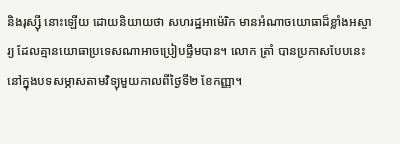និងរុស្ស៊ី នោះឡើយ ដោយនិយាយថា សហរដ្ឋអាម៉េរិក មានអំណាចយោធាដ៏ខ្លាំងអស្ចារ្យ ដែលគ្មានយោធាប្រទេសណាអាចប្រៀបផ្ទឹមបាន។ លោក ត្រាំ បានប្រកាសបែបនេះនៅក្នុងបទសម្ភាសតាមវិទ្យុមួយកាលពីថ្ងៃទី២ ខែកញ្ញា។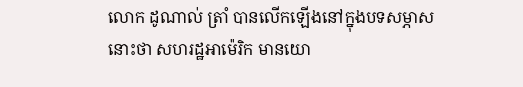លោក ដូណាល់ ត្រាំ បានលើកឡើងនៅក្នុងបទសម្ភាសនោះថា សហរដ្ឋអាម៉េរិក មានយោ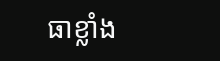ធាខ្លាំង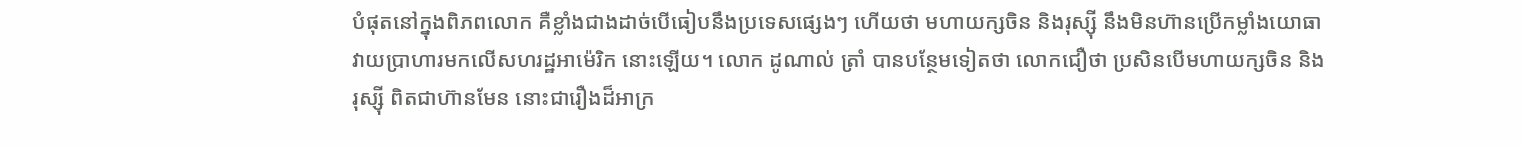បំផុតនៅក្នុងពិភពលោក គឺខ្លាំងជាងដាច់បើធៀបនឹងប្រទេសផ្សេងៗ ហើយថា មហាយក្សចិន និងរុស្ស៊ី នឹងមិនហ៊ានប្រើកម្លាំងយោធាវាយប្រាហារមកលើសហរដ្ឋអាម៉េរិក នោះឡើយ។ លោក ដូណាល់ ត្រាំ បានបន្ថែមទៀតថា លោកជឿថា ប្រសិនបើមហាយក្សចិន និងរុស្ស៊ី ពិតជាហ៊ានមែន នោះជារឿងដ៏អាក្រ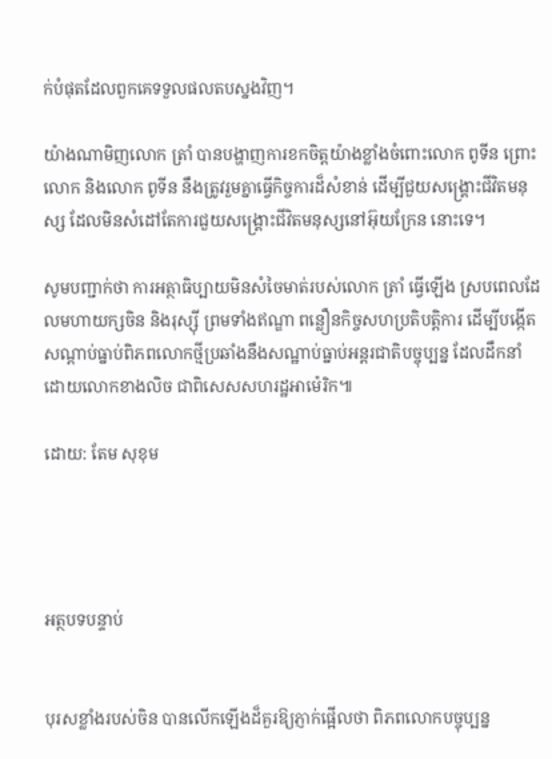ក់បំផុតដែលពួកគេទទួលផលតបស្នងវិញ។

យ៉ាងណាមិញលោក ត្រាំ បានបង្ហាញការខកចិត្តយ៉ាងខ្លាំងចំពោះលោក ពូទីន ព្រោះលោក និងលោក ពូទីន នឹងត្រូវរួមគ្នាធ្វើកិច្ចការដ៏សំខាន់ ដើម្បីជួយសង្គ្រោះជីវិតមនុស្ស ដែលមិនសំដៅតែការជួយសង្គ្រោះជីវិតមនុស្សនៅអ៊ុយក្រែន នោះទេ។

សូមបញ្ជាក់ថា ការអត្ថាធិប្បាយមិនសំចៃមាត់របស់លោក ត្រាំ ធ្វើឡើង ស្របពេលដែលមហាយក្សចិន និងរុស្ស៊ី ព្រមទាំងឥណ្ឌា ពន្លឿនកិច្ចសហប្រតិបត្តិការ ដើម្បីបង្កើតសណ្ដាប់ធ្នាប់ពិភពលោកថ្មីប្រឆាំងនឹងសណ្ឋាប់ធ្នាប់អន្តរជាតិបច្ចុប្បន្ន ដែលដឹកនាំដោយលោកខាងលិច ជាពិសេសសហរដ្ឋអាម៉េរិក៕

ដោយ: តែម សុខុម




អត្ថបទបន្ទាប់


បុរសខ្លាំងរបស់ចិន បានលើកឡើងដ៏គួរឱ្យភ្ញាក់ផ្អើលថា ពិភពលោកបច្ចុប្បន្ន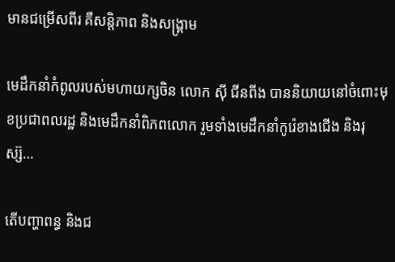មានជម្រើសពីរ គឺសន្តិភាព និងសង្គ្រាម

មេដឹកនាំកំពូលរបស់មហាយក្សចិន លោក ស៊ី ជីនពីង បាននិយាយនៅចំពោះមុខប្រជាពលរដ្ឋ និងមេដឹកនាំពិភពលោក រួមទាំងមេដឹកនាំកូរ៉េខាងជើង និងរុស្ស៊…

តើបញ្ហាពន្ធ និងជ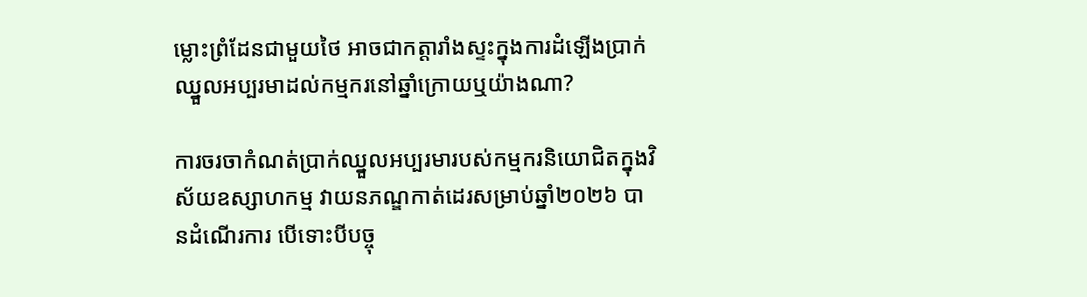ម្លោះព្រំដែនជាមួយថៃ អាចជាកត្តារាំងស្ទះក្នុងការដំឡើងប្រាក់ឈ្នួលអប្បរមាដល់កម្មករនៅឆ្នាំក្រោយឬយ៉ាងណា?

ការចរចាកំណត់ប្រាក់ឈ្នួលអប្បរមារបស់កម្មករនិយោជិតក្នុងវិស័យឧស្សាហកម្ម វាយនភណ្ឌកាត់ដេរសម្រាប់ឆ្នាំ២០២៦ បានដំណើរការ បើទោះបីបច្ចុ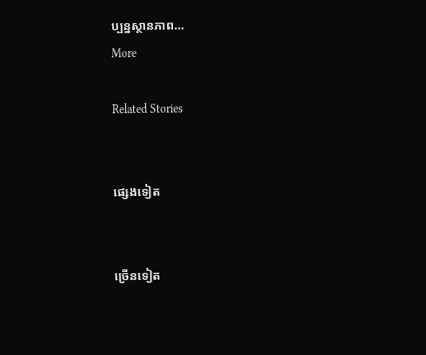ប្បន្នស្ថានភាព…
More

Related Stories


ផ្សេងទៀត


ច្រើនទៀត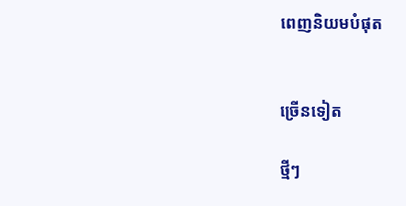ពេញនិយមបំផុត


ច្រើនទៀត

ថ្មីៗ